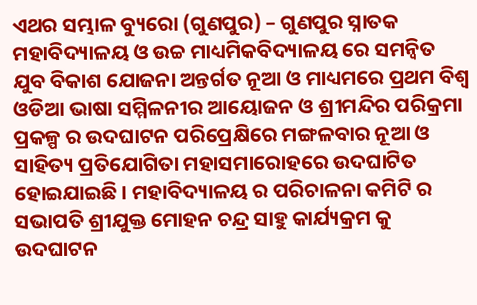ଏଥର ସମ୍ଭାଳ ବ୍ୟୁରୋ (ଗୁଣପୁର) – ଗୁଣପୁର ସ୍ନାତକ ମହାବିଦ୍ୟାଳୟ ଓ ଉଚ୍ଚ ମାଧ୍ୟମିକବିଦ୍ୟାଳୟ ରେ ସମନ୍ଵିତ ଯୁବ ବିକାଶ ଯୋଜନା ଅନ୍ତର୍ଗତ ନୂଆ ଓ ମାଧ୍ୟମରେ ପ୍ରଥମ ବିଶ୍ଵ ଓଡିଆ ଭାଷା ସମ୍ମିଳନୀର ଆୟୋଜନ ଓ ଶ୍ରୀମନ୍ଦିର ପରିକ୍ରମା ପ୍ରକଳ୍ପ ର ଉଦଘାଟନ ପରିପ୍ରେକ୍ଷିରେ ମଙ୍ଗଳବାର ନୂଆ ଓ ସାହିତ୍ୟ ପ୍ରତିଯୋଗିତା ମହାସମାରୋହରେ ଉଦଘାଟିତ ହୋଇଯାଇଛି । ମହାବିଦ୍ୟାଳୟ ର ପରିଚାଳନା କମିଟି ର ସଭାପତି ଶ୍ରୀଯୁକ୍ତ ମୋହନ ଚନ୍ଦ୍ର ସାହୁ କାର୍ଯ୍ୟକ୍ରମ କୁ ଉଦଘାଟନ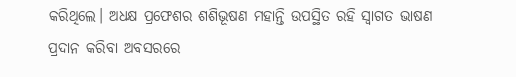କରିଥିଲେ। ଅଧକ୍ଷ ପ୍ରଫେଶର ଶଶିଭୂଷଣ ମହାନ୍ତି ଉପସ୍ଥିତ ରହି ସ୍ୱାଗତ ଭାଷଣ ପ୍ରଦାନ କରିବା ଅବସରରେ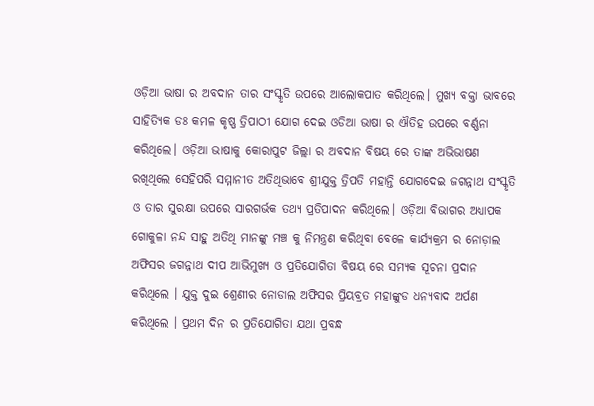ଓଡ଼ିଆ ଭାଷା ର ଅବଦାନ ତାର ସଂସ୍କୃତି ଉପରେ ଆଲୋକପାତ କରିଥିଲେ। ମୁଖ୍ୟ ବକ୍ତା ଭାବରେ ସାହିତ୍ୟିକ ଡଃ କମଳ କୃଷ୍ଣ ତ୍ରିପାଠୀ ଯୋଗ ଦେଇ ଓଡିଆ ଭାଷା ର ଐତିହ ଉପରେ ବର୍ଣ୍ଣନା କରିଥିଲେ। ଓଡ଼ିଆ ଭାଷାକୁ କୋରାପୁଟ ଜିଲ୍ଲା ର ଅବଦାନ ବିଷୟ ରେ ତାଙ୍କ ଅଭିଭାଷଣ ରଖିଥିଲେ ସେହିପରି ସମ୍ମାନୀତ ଅତିଥିଭାବେ ଶ୍ରୀଯୁକ୍ତ ତ୍ରିପତି ମହାନ୍ତି ଯୋଗଦେଇ ଜଗନ୍ନାଥ ସଂସ୍କୃତି ଓ ତାର ସୁରକ୍ଷା ଉପରେ ସାରଗର୍ଭକ ତଥ୍ୟ ପ୍ରତିପାଦନ କରିଥିଲେ। ଓଡ଼ିଆ ବିଭାଗର ଅଧ୍ୟାପକ ଗୋକୁଳା ନନ୍ଦ ସାହୁ ଅତିଥି ମାନଙ୍କୁ ମଞ୍ଚ କୁ ନିମନ୍ତ୍ରଣ କରିଥିବା ବେଳେ କାର୍ଯ୍ୟକ୍ରମ ର ନୋଡ଼ାଲ ଅଫିସର ଜଗନ୍ନାଥ ଦୀପ ଆଭିମୁଖ୍ୟ ଓ ପ୍ରତିଯୋଗିତା ବିଷୟ ରେ ସମ୍ୟକ ସୂଚନା ପ୍ରଦାନ କରିଥିଲେ । ଯୁକ୍ତ ଦୁଇ ଶ୍ରେଣୀର ନୋଡାଲ ଅଫିସର ପ୍ରିୟବ୍ରତ ମହାଙ୍କୁଡ ଧନ୍ୟବାଦ ଅର୍ପଣ କରିଥିଲେ । ପ୍ରଥମ ଦିନ ର ପ୍ରତିଯୋଗିତା ଯଥା ପ୍ରବନ୍ଧ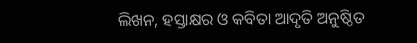ଲିଖନ, ହସ୍ତାକ୍ଷର ଓ କବିତା ଆଦୃତି ଅନୁଷ୍ଠିତ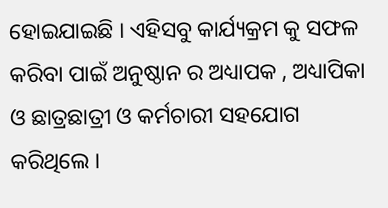ହୋଇଯାଇଛି । ଏହିସବୁ କାର୍ଯ୍ୟକ୍ରମ କୁ ସଫଳ କରିବା ପାଇଁ ଅନୁଷ୍ଠାନ ର ଅଧ୍ୟାପକ , ଅଧ୍ୟାପିକା ଓ ଛାତ୍ରଛାତ୍ରୀ ଓ କର୍ମଚାରୀ ସହଯୋଗ କରିଥିଲେ ।